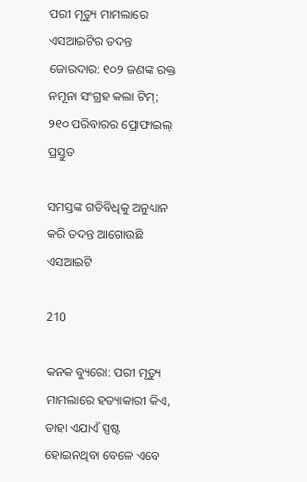ପରୀ ମୃତ୍ୟୁ ମାମଲାରେ ଏସଆଇଟିର ତଦନ୍ତ ଜୋରଦାର: ୧୦୨ ଜଣଙ୍କ ରକ୍ତ ନମୂନା ସଂଗ୍ରହ କଲା ଟିମ୍; ୨୧୦ ପରିବାରର ପ୍ରୋଫାଇଲ୍ ପ୍ରସ୍ତୁତ

ସମସ୍ତଙ୍କ ଗତିବିଧିକୁ ଅନୁଧ୍ୟାନ କରି ତଦନ୍ତ ଆଗୋଉଛି ଏସଆଇଟି

210

କନକ ବ୍ୟୁରୋ: ପରୀ ମୃତ୍ୟୁ ମାମଲାରେ ହତ୍ୟାକାରୀ କିଏ, ତାହା ଏଯାଏଁ ସ୍ପଷ୍ଟ ହୋଇନଥିବା ବେଳେ ଏବେ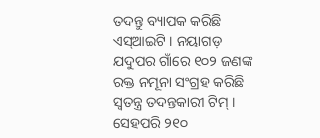ତଦନ୍ତୁ ବ୍ୟାପକ କରିଛି ଏସ୍ଆଇଟି । ନୟାଗଡ଼ ଯଦୁପର ଗାଁରେ ୧୦୨ ଜଣଙ୍କ ରକ୍ତ ନମୂନା ସଂଗ୍ରହ କରିଛି ସ୍ୱତନ୍ତ୍ର ତଦନ୍ତକାରୀ ଟିମ୍ । ସେହପରି ୨୧୦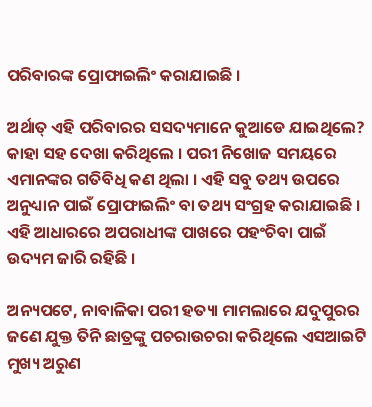ପରିବାରଙ୍କ ପ୍ରୋଫାଇଲିଂ କରାଯାଇଛି ।

ଅର୍ଥାତ୍ ଏହି ପରିବାରର ସସଦ୍ୟମାନେ କୁଆଡେ ଯାଇଥିଲେ? କାହା ସହ ଦେଖା କରିଥିଲେ । ପରୀ ନିଖୋଜ ସମୟରେ ଏମାନଙ୍କର ଗତିବିଧି କଣ ଥିଲା । ଏହି ସବୁ ତଥ୍ୟ ଉପରେ ଅନୁଧ୍ୟାନ ପାଇଁ ପ୍ରୋଫାଇଲିଂ ବା ତଥ୍ୟ ସଂଗ୍ରହ କରାଯାଇଛି । ଏହି ଆଧାରରେ ଅପରାଧୀଙ୍କ ପାଖରେ ପହଂଚିବା ପାଇଁ ଉଦ୍ୟମ ଜାରି ରହିଛି ।

ଅନ୍ୟପଟେ, ନାବାଳିକା ପରୀ ହତ୍ୟା ମାମଲାରେ ଯଦୁପୁରର ଜଣେ ଯୁକ୍ତ ତିନି ଛାତ୍ରଙ୍କୁ ପଚରାଉଚରା କରିଥିଲେ ଏସଆଇଟି ମୁଖ୍ୟ ଅରୁଣ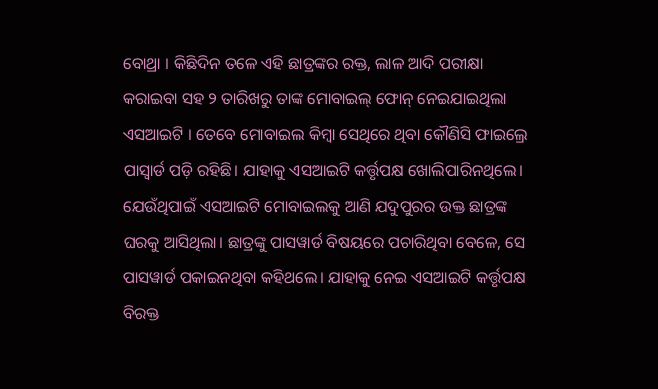ବୋଥ୍ରା । କିଛିଦିନ ତଳେ ଏହି ଛାତ୍ରଙ୍କର ରକ୍ତ, ଲାଳ ଆଦି ପରୀକ୍ଷା କରାଇବା ସହ ୨ ତାରିଖରୁ ତାଙ୍କ ମୋବାଇଲ୍ ଫୋନ୍ ନେଇଯାଇଥିଲା ଏସଆଇଟି । ତେବେ ମୋବାଇଲ କିମ୍ବା ସେଥିରେ ଥିବା କୌଣିସି ଫାଇଲ୍ରେ ପାସ୍ୱାର୍ଡ ପଡ଼ି ରହିଛି। ଯାହାକୁ ଏସଆଇଟି କର୍ତ୍ତୃପକ୍ଷ ଖୋଲିପାରିନଥିଲେ। ଯେଉଁଥିପାଇଁ ଏସଆଇଟି ମୋବାଇଲକୁ ଆଣି ଯଦୁପୁରର ଉକ୍ତ ଛାତ୍ରଙ୍କ ଘରକୁ ଆସିଥିଲା। ଛାତ୍ରଙ୍କୁ ପାସୱାର୍ଡ ବିଷୟରେ ପଚାରିଥିବା ବେଳେ, ସେ ପାସୱାର୍ଡ ପକାଇନଥିବା କହିଥଲେ। ଯାହାକୁ ନେଇ ଏସଆଇଟି କର୍ତ୍ତୃପକ୍ଷ ବିରକ୍ତ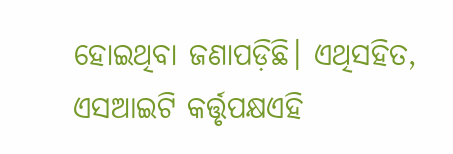ହୋଇଥିବା ଜଣାପଡ଼ିଛି। ଏଥିସହିତ, ଏସଆଇଟି କର୍ତ୍ତୃପକ୍ଷଏହି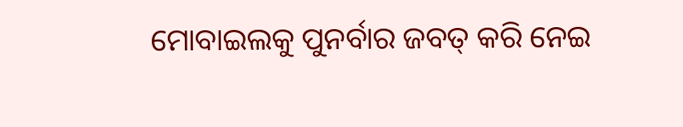ମୋବାଇଲକୁ ପୁନର୍ବାର ଜବତ୍ କରି ନେଇ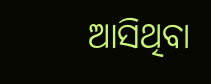ଆସିଥିବା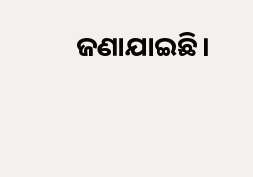ଜଣାଯାଇଛି।